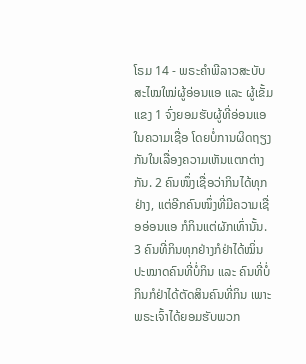ໂຣມ 14 - ພຣະຄຳພີລາວສະບັບສະໄໝໃໝ່ຜູ້ອ່ອນແອ ແລະ ຜູ້ເຂັ້ມແຂງ 1 ຈົ່ງຍອມຮັບຜູ້ທີ່ອ່ອນແອໃນຄວາມເຊື່ອ ໂດຍບໍ່ການຜິດຖຽງກັນໃນເລື່ອງຄວາມເຫັນແຕກຕ່າງກັນ. 2 ຄົນໜຶ່ງເຊື່ອວ່າກິນໄດ້ທຸກຢ່າງ, ແຕ່ອີກຄົນໜຶ່ງທີ່ມີຄວາມເຊື່ອອ່ອນແອ ກໍກິນແຕ່ຜັກເທົ່ານັ້ນ. 3 ຄົນທີ່ກິນທຸກຢ່າງກໍຢ່າໄດ້ໝິ່ນປະໝາດຄົນທີ່ບໍ່ກິນ ແລະ ຄົນທີ່ບໍ່ກິນກໍຢ່າໄດ້ຕັດສິນຄົນທີ່ກິນ ເພາະພຣະເຈົ້າໄດ້ຍອມຮັບພວກ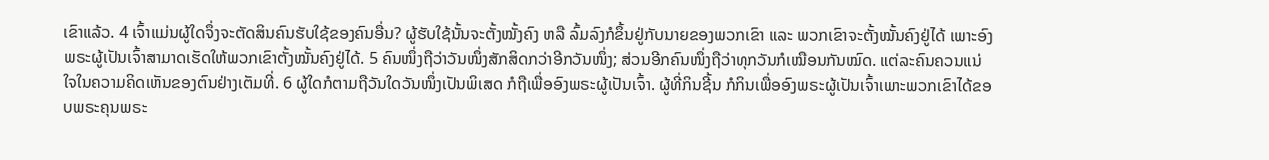ເຂົາແລ້ວ. 4 ເຈົ້າແມ່ນຜູ້ໃດຈຶ່ງຈະຕັດສິນຄົນຮັບໃຊ້ຂອງຄົນອື່ນ? ຜູ້ຮັບໃຊ້ນັ້ນຈະຕັ້ງໝັ້ງຄົງ ຫລື ລົ້ມລົງກໍຂຶ້ນຢູ່ກັບນາຍຂອງພວກເຂົາ ແລະ ພວກເຂົາຈະຕັ້ງໝັ້ນຄົງຢູ່ໄດ້ ເພາະອົງພຣະຜູ້ເປັນເຈົ້າສາມາດເຮັດໃຫ້ພວກເຂົາຕັ້ງໝັ້ນຄົງຢູ່ໄດ້. 5 ຄົນໜຶ່ງຖືວ່າວັນໜຶ່ງສັກສິດກວ່າອີກວັນໜຶ່ງ; ສ່ວນອີກຄົນໜຶ່ງຖືວ່າທຸກວັນກໍເໝືອນກັນໝົດ. ແຕ່ລະຄົນຄວນແນ່ໃຈໃນຄວາມຄິດເຫັນຂອງຕົນຢ່າງເຕັມທີ່. 6 ຜູ້ໃດກໍຕາມຖືວັນໃດວັນໜຶ່ງເປັນພິເສດ ກໍຖືເພື່ອອົງພຣະຜູ້ເປັນເຈົ້າ. ຜູ້ທີ່ກິນຊີ້ນ ກໍກິນເພື່ອອົງພຣະຜູ້ເປັນເຈົ້າເພາະພວກເຂົາໄດ້ຂອບພຣະຄຸນພຣະ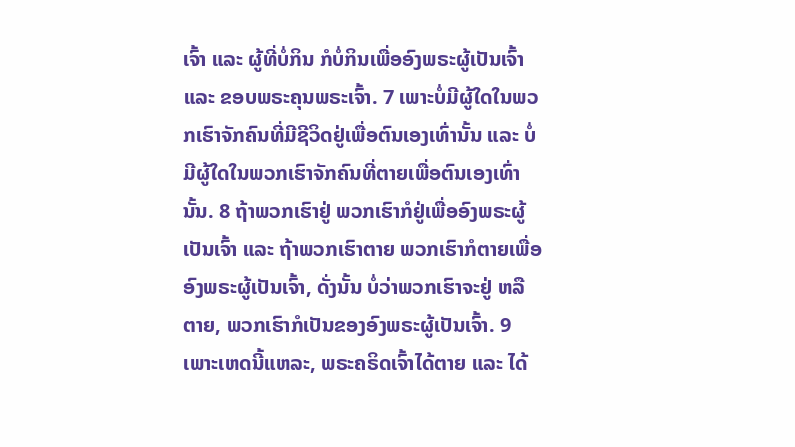ເຈົ້າ ແລະ ຜູ້ທີ່ບໍ່ກິນ ກໍບໍ່ກິນເພື່ອອົງພຣະຜູ້ເປັນເຈົ້າ ແລະ ຂອບພຣະຄຸນພຣະເຈົ້າ. 7 ເພາະບໍ່ມີຜູ້ໃດໃນພວກເຮົາຈັກຄົນທີ່ມີຊີວິດຢູ່ເພື່ອຕົນເອງເທົ່ານັ້ນ ແລະ ບໍ່ມີຜູ້ໃດໃນພວກເຮົາຈັກຄົນທີ່ຕາຍເພື່ອຕົນເອງເທົ່ານັ້ນ. 8 ຖ້າພວກເຮົາຢູ່ ພວກເຮົາກໍຢູ່ເພື່ອອົງພຣະຜູ້ເປັນເຈົ້າ ແລະ ຖ້າພວກເຮົາຕາຍ ພວກເຮົາກໍຕາຍເພື່ອອົງພຣະຜູ້ເປັນເຈົ້າ, ດັ່ງນັ້ນ ບໍ່ວ່າພວກເຮົາຈະຢູ່ ຫລື ຕາຍ, ພວກເຮົາກໍເປັນຂອງອົງພຣະຜູ້ເປັນເຈົ້າ. 9 ເພາະເຫດນີ້ແຫລະ, ພຣະຄຣິດເຈົ້າໄດ້ຕາຍ ແລະ ໄດ້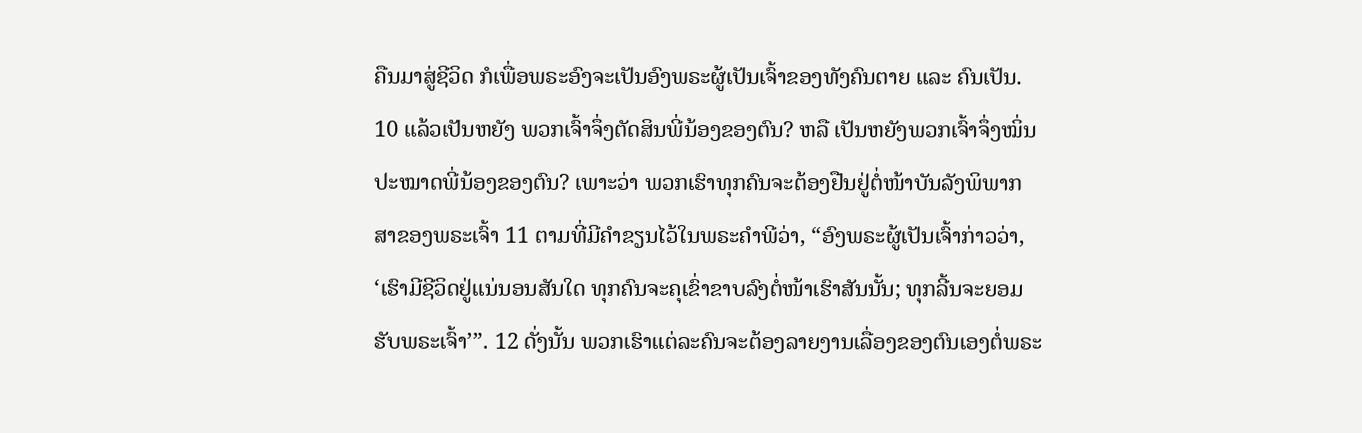ຄືນມາສູ່ຊີວິດ ກໍເພື່ອພຣະອົງຈະເປັນອົງພຣະຜູ້ເປັນເຈົ້າຂອງທັງຄົນຕາຍ ແລະ ຄົນເປັນ. 10 ແລ້ວເປັນຫຍັງ ພວກເຈົ້າຈຶ່ງຕັດສິນພີ່ນ້ອງຂອງຕົນ? ຫລື ເປັນຫຍັງພວກເຈົ້າຈຶ່ງໝິ່ນປະໝາດພີ່ນ້ອງຂອງຕົນ? ເພາະວ່າ ພວກເຮົາທຸກຄົນຈະຕ້ອງຢືນຢູ່ຕໍ່ໜ້າບັນລັງພິພາກສາຂອງພຣະເຈົ້າ 11 ຕາມທີ່ມີຄຳຂຽນໄວ້ໃນພຣະຄຳພີວ່າ, “ອົງພຣະຜູ້ເປັນເຈົ້າກ່າວວ່າ, ‘ເຮົາມີຊີວິດຢູ່ແນ່ນອນສັນໃດ ທຸກຄົນຈະຄຸເຂົ່າຂາບລົງຕໍ່ໜ້າເຮົາສັນນັ້ນ; ທຸກລີ້ນຈະຍອມຮັບພຣະເຈົ້າ’”. 12 ດັ່ງນັ້ນ ພວກເຮົາແຕ່ລະຄົນຈະຕ້ອງລາຍງານເລື່ອງຂອງຕົນເອງຕໍ່ພຣະ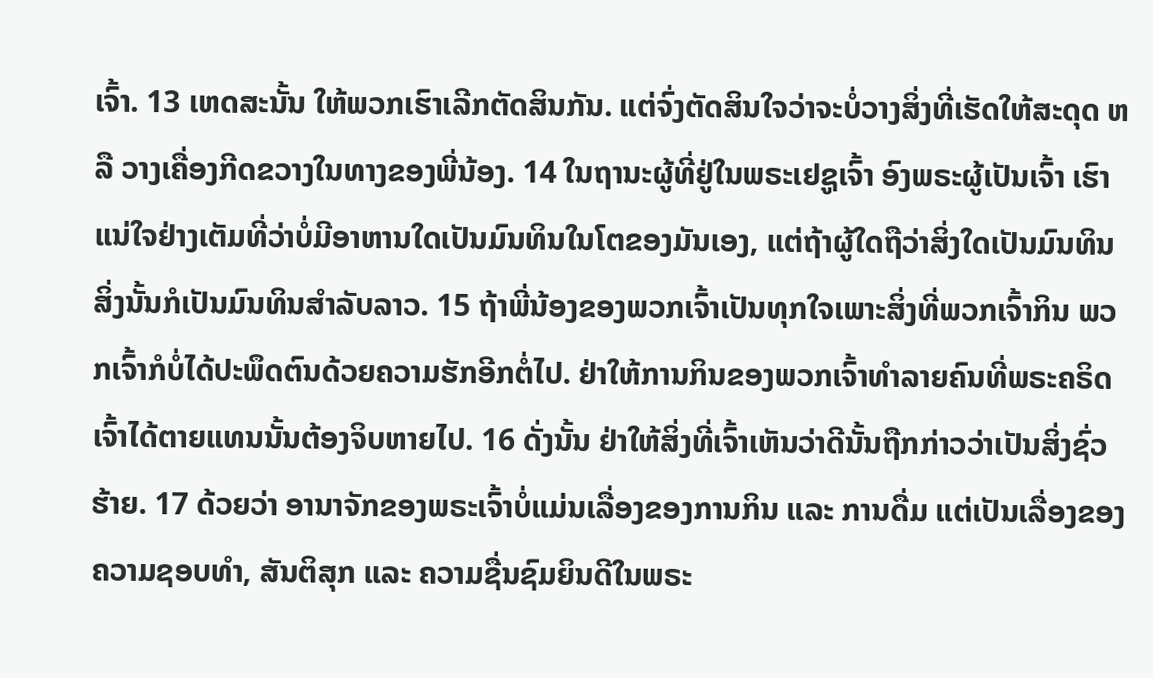ເຈົ້າ. 13 ເຫດສະນັ້ນ ໃຫ້ພວກເຮົາເລີກຕັດສິນກັນ. ແຕ່ຈົ່ງຕັດສິນໃຈວ່າຈະບໍ່ວາງສິ່ງທີ່ເຮັດໃຫ້ສະດຸດ ຫລື ວາງເຄື່ອງກີດຂວາງໃນທາງຂອງພີ່ນ້ອງ. 14 ໃນຖານະຜູ້ທີ່ຢູ່ໃນພຣະເຢຊູເຈົ້າ ອົງພຣະຜູ້ເປັນເຈົ້າ ເຮົາແນ່ໃຈຢ່າງເຕັມທີ່ວ່າບໍ່ມີອາຫານໃດເປັນມົນທິນໃນໂຕຂອງມັນເອງ, ແຕ່ຖ້າຜູ້ໃດຖືວ່າສິ່ງໃດເປັນມົນທິນ ສິ່ງນັ້ນກໍເປັນມົນທິນສຳລັບລາວ. 15 ຖ້າພີ່ນ້ອງຂອງພວກເຈົ້າເປັນທຸກໃຈເພາະສິ່ງທີ່ພວກເຈົ້າກິນ ພວກເຈົ້າກໍບໍ່ໄດ້ປະພຶດຕົນດ້ວຍຄວາມຮັກອີກຕໍ່ໄປ. ຢ່າໃຫ້ການກິນຂອງພວກເຈົ້າທຳລາຍຄົນທີ່ພຣະຄຣິດເຈົ້າໄດ້ຕາຍແທນນັ້ນຕ້ອງຈິບຫາຍໄປ. 16 ດັ່ງນັ້ນ ຢ່າໃຫ້ສິ່ງທີ່ເຈົ້າເຫັນວ່າດີນັ້ນຖືກກ່າວວ່າເປັນສິ່ງຊົ່ວຮ້າຍ. 17 ດ້ວຍວ່າ ອານາຈັກຂອງພຣະເຈົ້າບໍ່ແມ່ນເລື່ອງຂອງການກິນ ແລະ ການດື່ມ ແຕ່ເປັນເລື່ອງຂອງຄວາມຊອບທຳ, ສັນຕິສຸກ ແລະ ຄວາມຊື່ນຊົມຍິນດີໃນພຣະ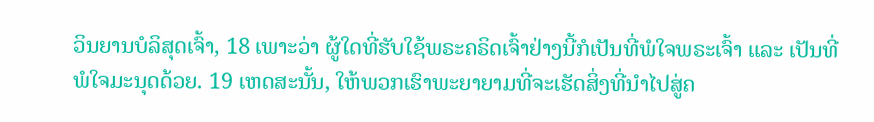ວິນຍານບໍລິສຸດເຈົ້າ, 18 ເພາະວ່າ ຜູ້ໃດທີ່ຮັບໃຊ້ພຣະຄຣິດເຈົ້າຢ່າງນີ້ກໍເປັນທີ່ພໍໃຈພຣະເຈົ້າ ແລະ ເປັນທີ່ພໍໃຈມະນຸດດ້ວຍ. 19 ເຫດສະນັ້ນ, ໃຫ້ພວກເຮົາພະຍາຍາມທີ່ຈະເຮັດສິ່ງທີ່ນຳໄປສູ່ຄ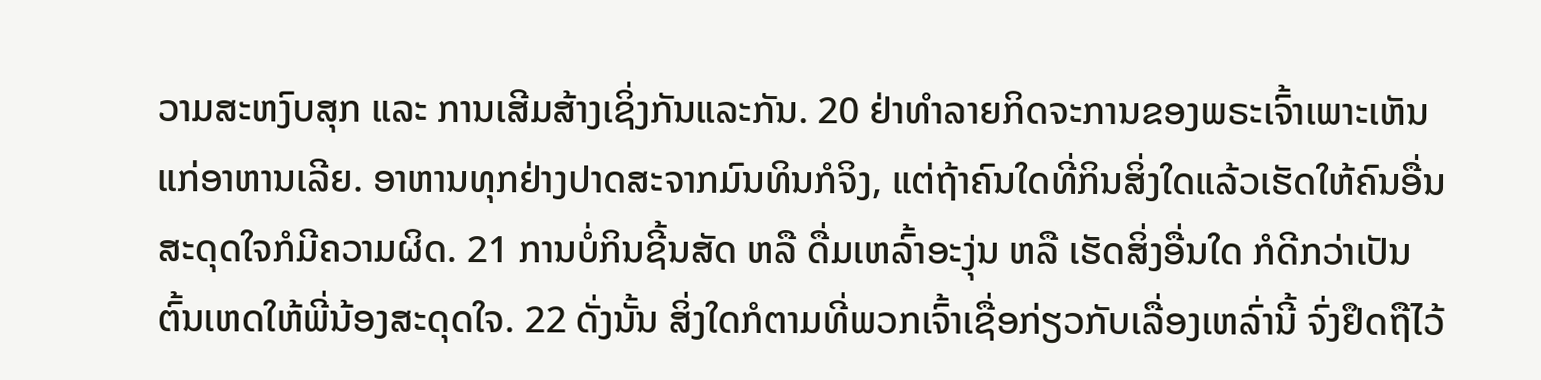ວາມສະຫງົບສຸກ ແລະ ການເສີມສ້າງເຊິ່ງກັນແລະກັນ. 20 ຢ່າທຳລາຍກິດຈະການຂອງພຣະເຈົ້າເພາະເຫັນແກ່ອາຫານເລີຍ. ອາຫານທຸກຢ່າງປາດສະຈາກມົນທິນກໍຈິງ, ແຕ່ຖ້າຄົນໃດທີ່ກິນສິ່ງໃດແລ້ວເຮັດໃຫ້ຄົນອື່ນສະດຸດໃຈກໍມີຄວາມຜິດ. 21 ການບໍ່ກິນຊີ້ນສັດ ຫລື ດື່ມເຫລົ້າອະງຸ່ນ ຫລື ເຮັດສິ່ງອື່ນໃດ ກໍດີກວ່າເປັນຕົ້ນເຫດໃຫ້ພີ່ນ້ອງສະດຸດໃຈ. 22 ດັ່ງນັ້ນ ສິ່ງໃດກໍຕາມທີ່ພວກເຈົ້າເຊື່ອກ່ຽວກັບເລື່ອງເຫລົ່ານີ້ ຈົ່ງຢຶດຖືໄວ້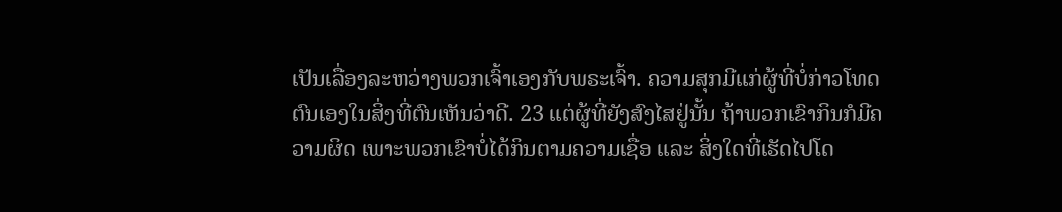ເປັນເລື່ອງລະຫວ່າງພວກເຈົ້າເອງກັບພຣະເຈົ້າ. ຄວາມສຸກມີແກ່ຜູ້ທີ່ບໍ່ກ່າວໂທດຕົນເອງໃນສິ່ງທີ່ຕົນເຫັນວ່າດີ. 23 ແຕ່ຜູ້ທີ່ຍັງສົງໄສຢູ່ນັ້ນ ຖ້າພວກເຂົາກິນກໍມີຄວາມຜິດ ເພາະພວກເຂົາບໍ່ໄດ້ກິນຕາມຄວາມເຊື່ອ ແລະ ສິ່ງໃດທີ່ເຮັດໄປໂດ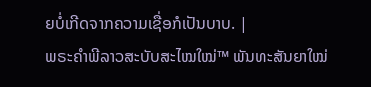ຍບໍ່ເກີດຈາກຄວາມເຊື່ອກໍເປັນບາບ. |
ພຣະຄຳພີລາວສະບັບສະໄໝໃໝ່™ ພັນທະສັນຍາໃໝ່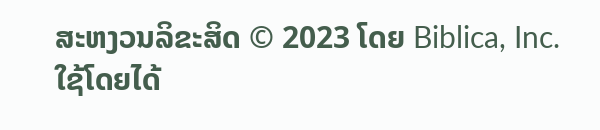ສະຫງວນລິຂະສິດ © 2023 ໂດຍ Biblica, Inc.
ໃຊ້ໂດຍໄດ້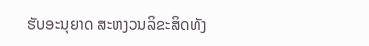ຮັບອະນຸຍາດ ສະຫງວນລິຂະສິດທັງ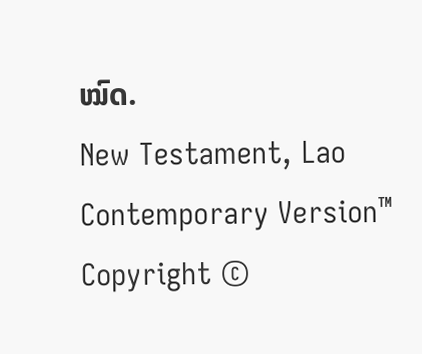ໝົດ.
New Testament, Lao Contemporary Version™
Copyright ©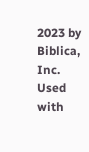2023 by Biblica, Inc.
Used with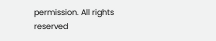permission. All rights reserved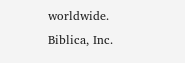worldwide.
Biblica, Inc.